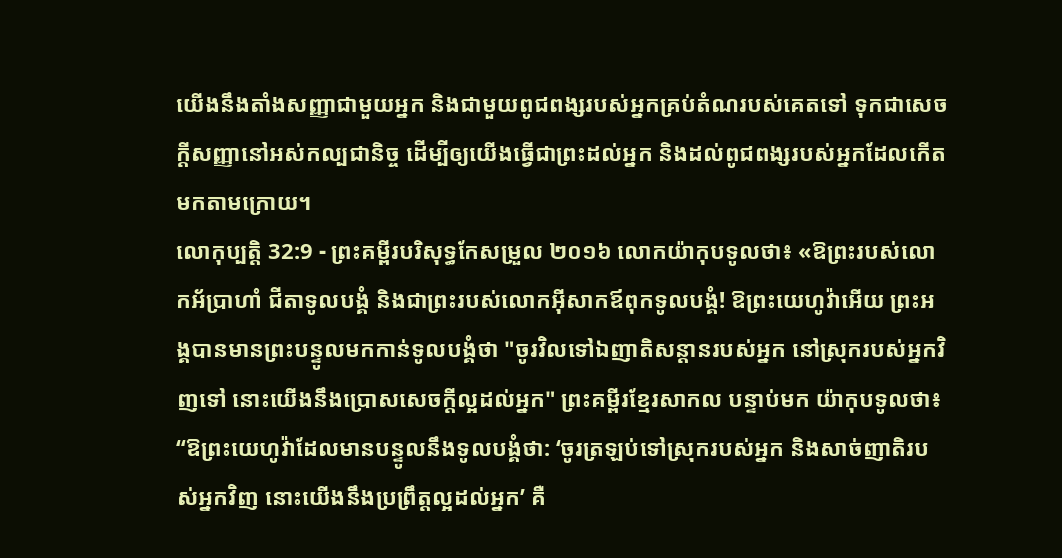យើងនឹងតាំងសញ្ញាជាមួយអ្នក និងជាមួយពូជពង្សរបស់អ្នកគ្រប់តំណរបស់គេតទៅ ទុកជាសេចក្ដីសញ្ញានៅអស់កល្បជានិច្ច ដើម្បីឲ្យយើងធ្វើជាព្រះដល់អ្នក និងដល់ពូជពង្សរបស់អ្នកដែលកើតមកតាមក្រោយ។
លោកុប្បត្តិ 32:9 - ព្រះគម្ពីរបរិសុទ្ធកែសម្រួល ២០១៦ លោកយ៉ាកុបទូលថា៖ «ឱព្រះរបស់លោកអ័ប្រាហាំ ជីតាទូលបង្គំ និងជាព្រះរបស់លោកអ៊ីសាកឪពុកទូលបង្គំ! ឱព្រះយេហូវ៉ាអើយ ព្រះអង្គបានមានព្រះបន្ទូលមកកាន់ទូលបង្គំថា "ចូរវិលទៅឯញាតិសន្តានរបស់អ្នក នៅស្រុករបស់អ្នកវិញទៅ នោះយើងនឹងប្រោសសេចក្ដីល្អដល់អ្នក" ព្រះគម្ពីរខ្មែរសាកល បន្ទាប់មក យ៉ាកុបទូលថា៖ “ឱព្រះយេហូវ៉ាដែលមានបន្ទូលនឹងទូលបង្គំថា: ‘ចូរត្រឡប់ទៅស្រុករបស់អ្នក និងសាច់ញាតិរបស់អ្នកវិញ នោះយើងនឹងប្រព្រឹត្តល្អដល់អ្នក’ គឺ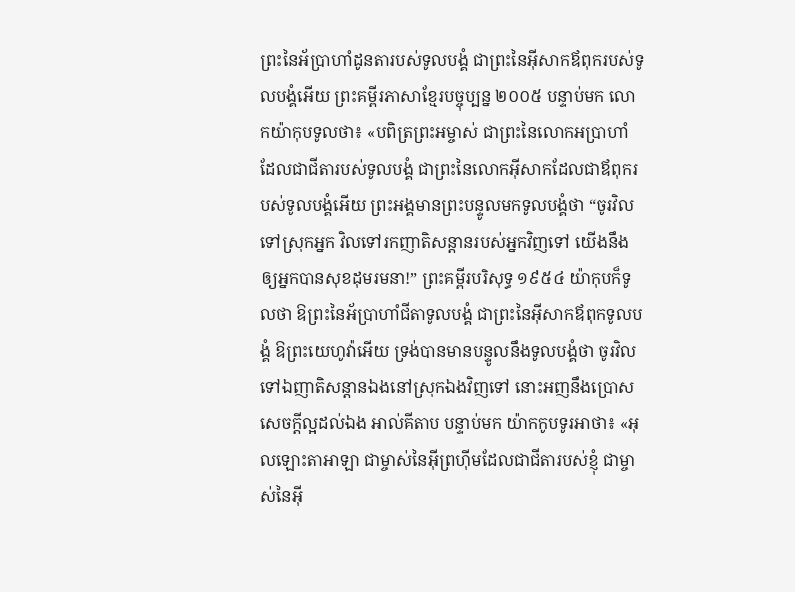ព្រះនៃអ័ប្រាហាំដូនតារបស់ទូលបង្គំ ជាព្រះនៃអ៊ីសាកឪពុករបស់ទូលបង្គំអើយ ព្រះគម្ពីរភាសាខ្មែរបច្ចុប្បន្ន ២០០៥ បន្ទាប់មក លោកយ៉ាកុបទូលថា៖ «បពិត្រព្រះអម្ចាស់ ជាព្រះនៃលោកអប្រាហាំ ដែលជាជីតារបស់ទូលបង្គំ ជាព្រះនៃលោកអ៊ីសាកដែលជាឪពុករបស់ទូលបង្គំអើយ ព្រះអង្គមានព្រះបន្ទូលមកទូលបង្គំថា “ចូរវិលទៅស្រុកអ្នក វិលទៅរកញាតិសន្ដានរបស់អ្នកវិញទៅ យើងនឹងឲ្យអ្នកបានសុខដុមរមនា!” ព្រះគម្ពីរបរិសុទ្ធ ១៩៥៤ យ៉ាកុបក៏ទូលថា ឱព្រះនៃអ័ប្រាហាំជីតាទូលបង្គំ ជាព្រះនៃអ៊ីសាកឪពុកទូលបង្គំ ឱព្រះយេហូវ៉ាអើយ ទ្រង់បានមានបន្ទូលនឹងទូលបង្គំថា ចូរវិលទៅឯញាតិសន្តានឯងនៅស្រុកឯងវិញទៅ នោះអញនឹងប្រោសសេចក្ដីល្អដល់ឯង អាល់គីតាប បន្ទាប់មក យ៉ាកកូបទូរអាថា៖ «អុលឡោះតាអាឡា ជាម្ចាស់នៃអ៊ីព្រហ៊ីមដែលជាជីតារបស់ខ្ញុំ ជាម្ចាស់នៃអ៊ី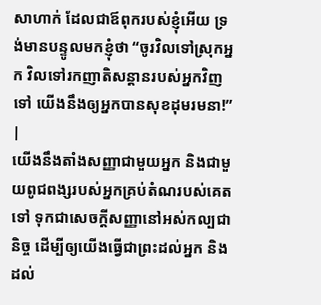សាហាក់ ដែលជាឪពុករបស់ខ្ញុំអើយ ទ្រង់មានបន្ទូលមកខ្ញុំថា “ចូរវិលទៅស្រុកអ្នក វិលទៅរកញាតិសន្តានរបស់អ្នកវិញទៅ យើងនឹងឲ្យអ្នកបានសុខដុមរមនា!” |
យើងនឹងតាំងសញ្ញាជាមួយអ្នក និងជាមួយពូជពង្សរបស់អ្នកគ្រប់តំណរបស់គេតទៅ ទុកជាសេចក្ដីសញ្ញានៅអស់កល្បជានិច្ច ដើម្បីឲ្យយើងធ្វើជាព្រះដល់អ្នក និងដល់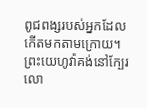ពូជពង្សរបស់អ្នកដែលកើតមកតាមក្រោយ។
ព្រះយេហូវ៉ាគង់នៅក្បែរលោ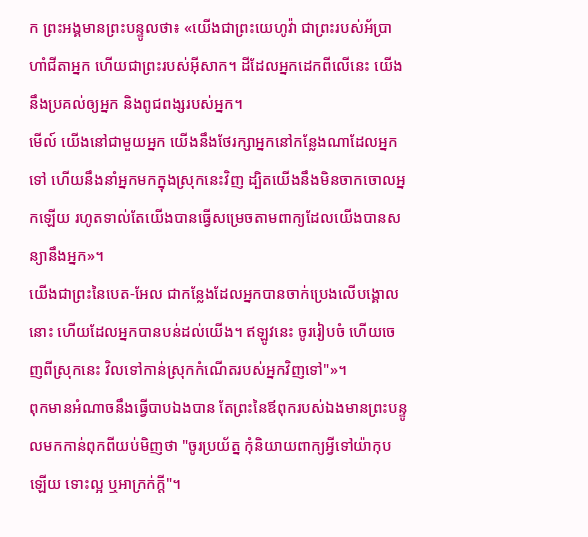ក ព្រះអង្គមានព្រះបន្ទូលថា៖ «យើងជាព្រះយេហូវ៉ា ជាព្រះរបស់អ័ប្រាហាំជីតាអ្នក ហើយជាព្រះរបស់អ៊ីសាក។ ដីដែលអ្នកដេកពីលើនេះ យើងនឹងប្រគល់ឲ្យអ្នក និងពូជពង្សរបស់អ្នក។
មើល៍ យើងនៅជាមួយអ្នក យើងនឹងថែរក្សាអ្នកនៅកន្លែងណាដែលអ្នកទៅ ហើយនឹងនាំអ្នកមកក្នុងស្រុកនេះវិញ ដ្បិតយើងនឹងមិនចាកចោលអ្នកឡើយ រហូតទាល់តែយើងបានធ្វើសម្រេចតាមពាក្យដែលយើងបានសន្យានឹងអ្នក»។
យើងជាព្រះនៃបេត-អែល ជាកន្លែងដែលអ្នកបានចាក់ប្រេងលើបង្គោលនោះ ហើយដែលអ្នកបានបន់ដល់យើង។ ឥឡូវនេះ ចូររៀបចំ ហើយចេញពីស្រុកនេះ វិលទៅកាន់ស្រុកកំណើតរបស់អ្នកវិញទៅ"»។
ពុកមានអំណាចនឹងធ្វើបាបឯងបាន តែព្រះនៃឪពុករបស់ឯងមានព្រះបន្ទូលមកកាន់ពុកពីយប់មិញថា "ចូរប្រយ័ត្ន កុំនិយាយពាក្យអ្វីទៅយ៉ាកុបឡើយ ទោះល្អ ឬអាក្រក់ក្តី"។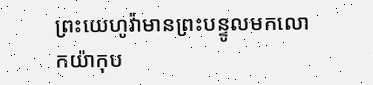ព្រះយេហូវ៉ាមានព្រះបន្ទូលមកលោកយ៉ាកុប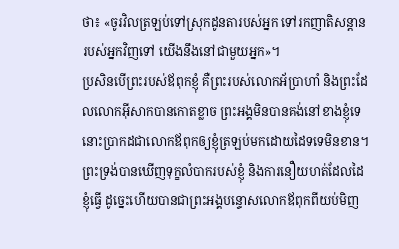ថា៖ «ចូរវិលត្រឡប់ទៅស្រុកដូនតារបស់អ្នក ទៅរកញាតិសន្តានរបស់អ្នកវិញទៅ យើងនឹងនៅជាមួយអ្នក»។
ប្រសិនបើព្រះរបស់ឪពុកខ្ញុំ គឺព្រះរបស់លោកអ័ប្រាហាំ និងព្រះដែលលោកអ៊ីសាកបានកោតខ្លាច ព្រះអង្គមិនបានគង់នៅខាងខ្ញុំទេ នោះប្រាកដជាលោកឪពុកឲ្យខ្ញុំត្រឡប់មកដោយដៃទទេមិនខាន។ ព្រះទ្រង់បានឃើញទុក្ខលំបាករបស់ខ្ញុំ និងការនឿយហត់ដែលដៃខ្ញុំធ្វើ ដូច្នេះហើយបានជាព្រះអង្គបន្ទោសលោកឪពុកពីយប់មិញ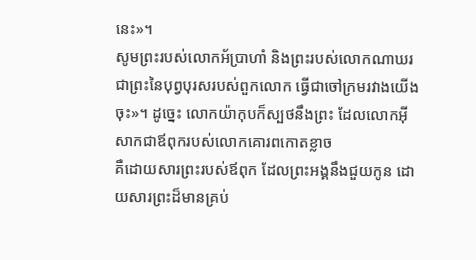នេះ»។
សូមព្រះរបស់លោកអ័ប្រាហាំ និងព្រះរបស់លោកណាឃរ ជាព្រះនៃបុព្វបុរសរបស់ពួកលោក ធ្វើជាចៅក្រមរវាងយើងចុះ»។ ដូច្នេះ លោកយ៉ាកុបក៏ស្បថនឹងព្រះ ដែលលោកអ៊ីសាកជាឪពុករបស់លោកគោរពកោតខ្លាច
គឺដោយសារព្រះរបស់ឪពុក ដែលព្រះអង្គនឹងជួយកូន ដោយសារព្រះដ៏មានគ្រប់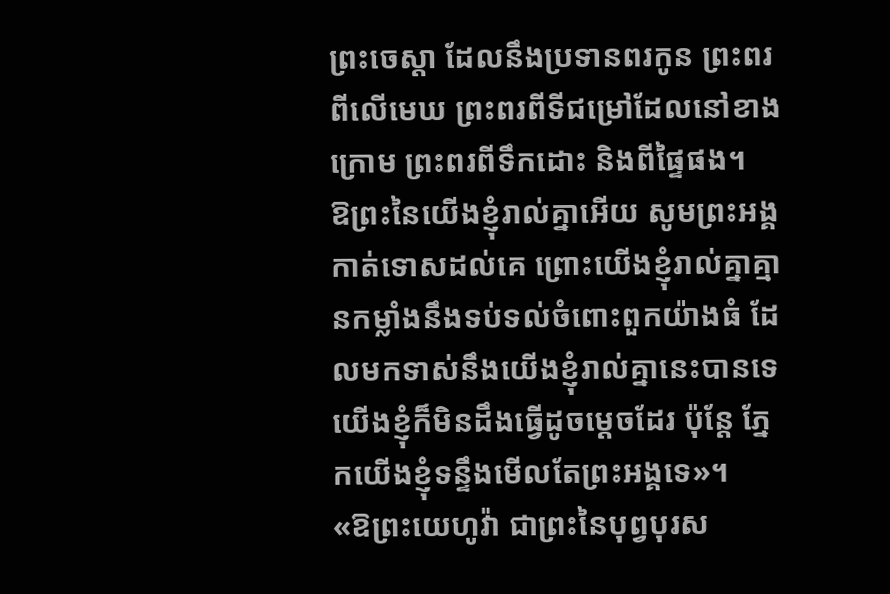ព្រះចេស្តា ដែលនឹងប្រទានពរកូន ព្រះពរពីលើមេឃ ព្រះពរពីទីជម្រៅដែលនៅខាងក្រោម ព្រះពរពីទឹកដោះ និងពីផ្ទៃផង។
ឱព្រះនៃយើងខ្ញុំរាល់គ្នាអើយ សូមព្រះអង្គកាត់ទោសដល់គេ ព្រោះយើងខ្ញុំរាល់គ្នាគ្មានកម្លាំងនឹងទប់ទល់ចំពោះពួកយ៉ាងធំ ដែលមកទាស់នឹងយើងខ្ញុំរាល់គ្នានេះបានទេ យើងខ្ញុំក៏មិនដឹងធ្វើដូចម្តេចដែរ ប៉ុន្តែ ភ្នែកយើងខ្ញុំទន្ទឹងមើលតែព្រះអង្គទេ»។
«ឱព្រះយេហូវ៉ា ជាព្រះនៃបុព្វបុរស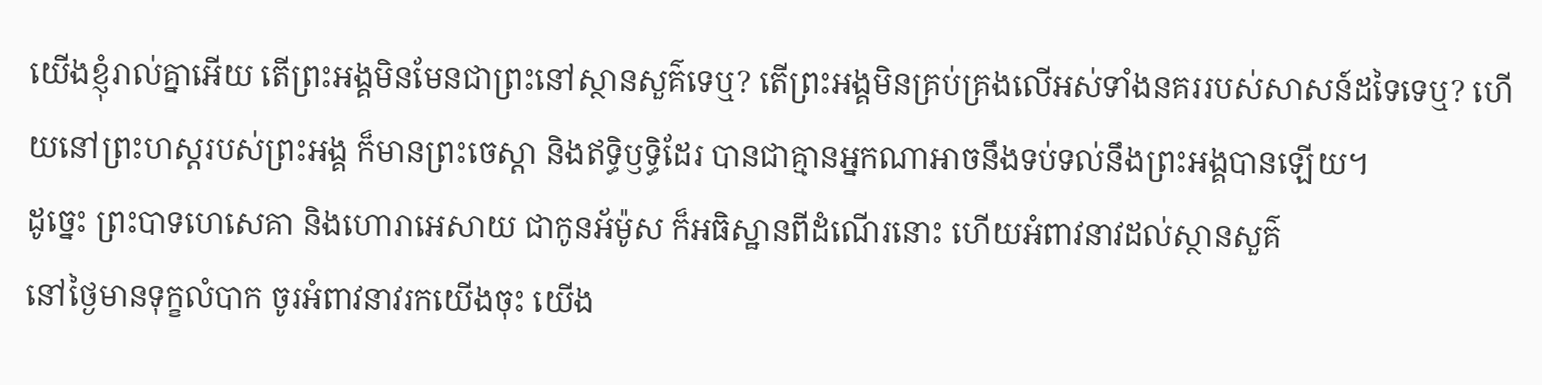យើងខ្ញុំរាល់គ្នាអើយ តើព្រះអង្គមិនមែនជាព្រះនៅស្ថានសួគ៌ទេឬ? តើព្រះអង្គមិនគ្រប់គ្រងលើអស់ទាំងនគររបស់សាសន៍ដទៃទេឬ? ហើយនៅព្រះហស្តរបស់ព្រះអង្គ ក៏មានព្រះចេស្តា និងឥទ្ធិឫទ្ធិដែរ បានជាគ្មានអ្នកណាអាចនឹងទប់ទល់នឹងព្រះអង្គបានឡើយ។
ដូច្នេះ ព្រះបាទហេសេគា និងហោរាអេសាយ ជាកូនអ័ម៉ូស ក៏អធិស្ឋានពីដំណើរនោះ ហើយអំពាវនាវដល់ស្ថានសួគ៌
នៅថ្ងៃមានទុក្ខលំបាក ចូរអំពាវនាវរកយើងចុះ យើង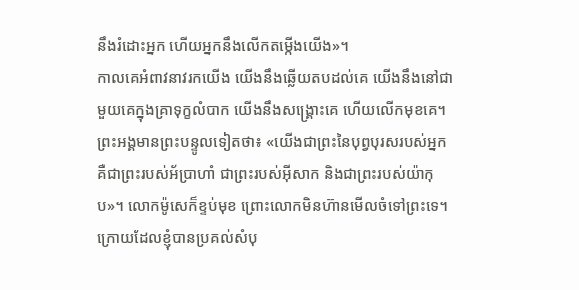នឹងរំដោះអ្នក ហើយអ្នកនឹងលើកតម្កើងយើង»។
កាលគេអំពាវនាវរកយើង យើងនឹងឆ្លើយតបដល់គេ យើងនឹងនៅជាមួយគេក្នុងគ្រាទុក្ខលំបាក យើងនឹងសង្គ្រោះគេ ហើយលើកមុខគេ។
ព្រះអង្គមានព្រះបន្ទូលទៀតថា៖ «យើងជាព្រះនៃបុព្វបុរសរបស់អ្នក គឺជាព្រះរបស់អ័ប្រាហាំ ជាព្រះរបស់អ៊ីសាក និងជាព្រះរបស់យ៉ាកុប»។ លោកម៉ូសេក៏ខ្ទប់មុខ ព្រោះលោកមិនហ៊ានមើលចំទៅព្រះទេ។
ក្រោយដែលខ្ញុំបានប្រគល់សំបុ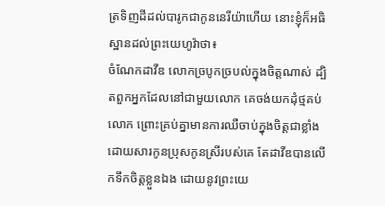ត្រទិញដីដល់បារូកជាកូននេរីយ៉ាហើយ នោះខ្ញុំក៏អធិស្ឋានដល់ព្រះយេហូវ៉ាថា៖
ចំណែកដាវីឌ លោកច្របូកច្របល់ក្នុងចិត្តណាស់ ដ្បិតពួកអ្នកដែលនៅជាមួយលោក គេចង់យកដុំថ្មគប់លោក ព្រោះគ្រប់គ្នាមានការឈឺចាប់ក្នុងចិត្តជាខ្លាំង ដោយសារកូនប្រុសកូនស្រីរបស់គេ តែដាវីឌបានលើកទឹកចិត្តខ្លួនឯង ដោយនូវព្រះយេ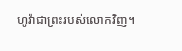ហូវ៉ាជាព្រះរបស់លោកវិញ។